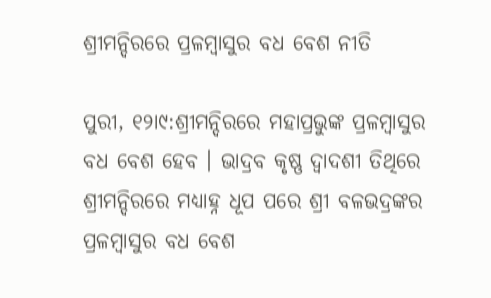ଶ୍ରୀମନ୍ଦିରରେ ପ୍ରଳମ୍ବାସୁର ବଧ ବେଶ ନୀତି

ପୁରୀ, ୧୨ା୯:ଶ୍ରୀମନ୍ଦିରରେ ମହାପ୍ରଭୁଙ୍କ ପ୍ରଳମ୍ବାସୁର ବଧ ବେଶ ହେବ । ଭାଦ୍ରବ କୃଷ୍ଣ ଦ୍ୱାଦଶୀ ତିଥିରେ ଶ୍ରୀମନ୍ଦିରରେ ମଧ୍ୟାହ୍ନ ଧୂପ ପରେ ଶ୍ରୀ ବଳଭଦ୍ରଙ୍କର ପ୍ରଳମ୍ବାସୁର ବଧ ବେଶ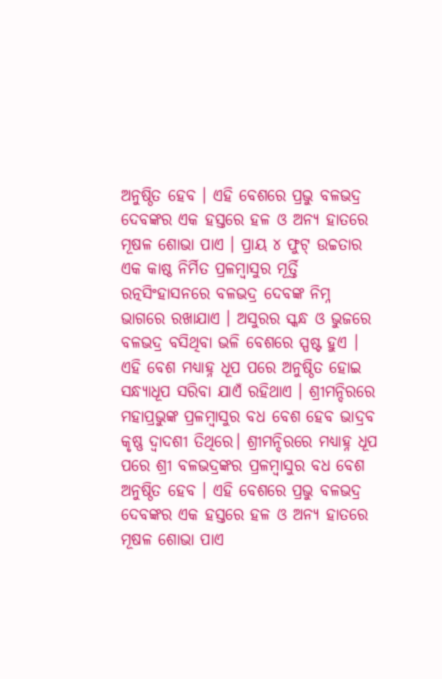ଅନୁଷ୍ଠିତ ହେବ । ଏହି ବେଶରେ ପ୍ରଭୁ ବଳଭଦ୍ର ଦେବଙ୍କର ଏକ ହସ୍ତରେ ହଳ ଓ ଅନ୍ୟ ହାତରେ ମୂଷଳ ଶୋଭା ପାଏ । ପ୍ରାୟ ୪ ଫୁଟ୍ ଉଚ୍ଚତାର ଏକ କାଷ୍ଠ ନିର୍ମିତ ପ୍ରଳମ୍ବାସୁର ମୂର୍ତ୍ତି ରତ୍ନସିଂହାସନରେ ବଳଭଦ୍ର ଦେବଙ୍କ ନିମ୍ନ ଭାଗରେ ରଖାଯାଏ । ଅସୁରର ସ୍କନ୍ଧ ଓ ଭୁଜରେ ବଳଭଦ୍ର ବସିଥିବା ଭଳି ବେଶରେ ସ୍ପଷ୍ଟ ହୁଏ । ଏହି ବେଶ ମଧ୍ୟାହ୍ନ ଧୂପ ପରେ ଅନୁଷ୍ଠିତ ହୋଇ ସନ୍ଧ୍ୟାଧୂପ ସରିବା ଯାଏଁ ରହିଥାଏ । ଶ୍ରୀମନ୍ଦିରରେ ମହାପ୍ରଭୁଙ୍କ ପ୍ରଳମ୍ବାସୁର ବଧ ବେଶ ହେବ ଭାଦ୍ରବ କୃଷ୍ଣ ଦ୍ୱାଦଶୀ ତିଥିରେ। ଶ୍ରୀମନ୍ଦିରରେ ମଧ୍ୟାହ୍ନ ଧୂପ ପରେ ଶ୍ରୀ ବଳଭଦ୍ରଙ୍କର ପ୍ରଳମ୍ବାସୁର ବଧ ବେଶ ଅନୁଷ୍ଠିତ ହେବ । ଏହି ବେଶରେ ପ୍ରଭୁ ବଳଭଦ୍ର ଦେବଙ୍କର ଏକ ହସ୍ତରେ ହଳ ଓ ଅନ୍ୟ ହାତରେ ମୂଷଳ ଶୋଭା ପାଏ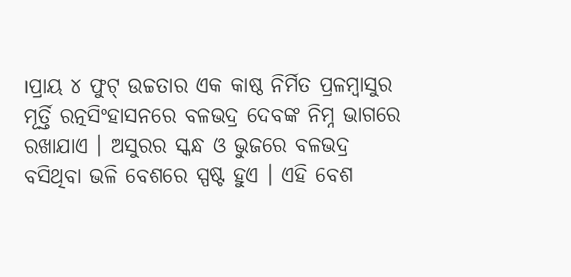।ପ୍ରାୟ ୪ ଫୁଟ୍ ଉଚ୍ଚତାର ଏକ କାଷ୍ଠ ନିର୍ମିତ ପ୍ରଳମ୍ବାସୁର ମୂର୍ତ୍ତି ରତ୍ନସିଂହାସନରେ ବଳଭଦ୍ର ଦେବଙ୍କ ନିମ୍ନ ଭାଗରେ ରଖାଯାଏ । ଅସୁରର ସ୍କନ୍ଧ ଓ ଭୁଜରେ ବଳଭଦ୍ର ବସିଥିବା ଭଳି ବେଶରେ ସ୍ପଷ୍ଟ ହୁଏ । ଏହି ବେଶ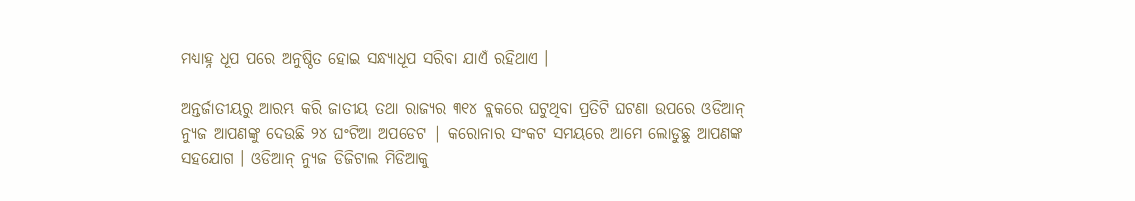ମଧ୍ୟାହ୍ନ ଧୂପ ପରେ ଅନୁଷ୍ଠିତ ହୋଇ ସନ୍ଧ୍ୟାଧୂପ ସରିବା ଯାଏଁ ରହିଥାଏ ।

ଅନ୍ତର୍ଜାତୀୟରୁ ଆରମ୍ଭ କରି ଜାତୀୟ ତଥା ରାଜ୍ୟର ୩୧୪ ବ୍ଲକରେ ଘଟୁଥିବା ପ୍ରତିଟି ଘଟଣା ଉପରେ ଓଡିଆନ୍ ନ୍ୟୁଜ ଆପଣଙ୍କୁ ଦେଉଛି ୨୪ ଘଂଟିଆ ଅପଡେଟ | କରୋନାର ସଂକଟ ସମୟରେ ଆମେ ଲୋଡୁଛୁ ଆପଣଙ୍କ ସହଯୋଗ । ଓଡିଆନ୍ ନ୍ୟୁଜ ଡିଜିଟାଲ ମିଡିଆକୁ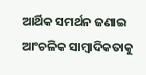ଆର୍ଥିକ ସମର୍ଥନ ଜଣାଇ ଆଂଚଳିକ ସାମ୍ବାଦିକତାକୁ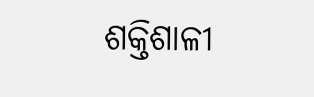ଶକ୍ତିଶାଳୀ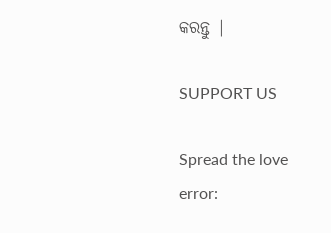କରନ୍ତୁ |

SUPPORT US

Spread the love
error: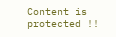Content is protected !!